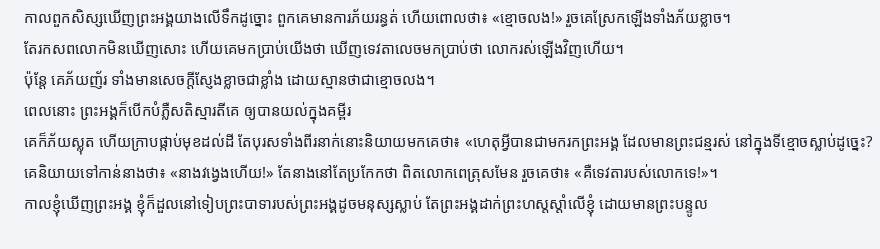កាលពួកសិស្សឃើញព្រះអង្គយាងលើទឹកដូច្នោះ ពួកគេមានការភ័យរន្ធត់ ហើយពោលថា៖ «ខ្មោចលង!» រួចគេស្រែកឡើងទាំងភ័យខ្លាច។
តែរកសពលោកមិនឃើញសោះ ហើយគេមកប្រាប់យើងថា ឃើញទេវតាលេចមកប្រាប់ថា លោករស់ឡើងវិញហើយ។
ប៉ុន្ដែ គេភ័យញ័រ ទាំងមានសេចក្តីស្ញែងខ្លាចជាខ្លាំង ដោយស្មានថាជាខ្មោចលង។
ពេលនោះ ព្រះអង្គក៏បើកបំភ្លឺសតិស្មារតីគេ ឲ្យបានយល់ក្នុងគម្ពីរ
គេក៏ភ័យស្លុត ហើយក្រាបផ្កាប់មុខដល់ដី តែបុរសទាំងពីរនាក់នោះនិយាយមកគេថា៖ «ហេតុអ្វីបានជាមករកព្រះអង្គ ដែលមានព្រះជន្មរស់ នៅក្នុងទីខ្មោចស្លាប់ដូច្នេះ?
គេនិយាយទៅកាន់នាងថា៖ «នាងវង្វេងហើយ!» តែនាងនៅតែប្រកែកថា ពិតលោកពេត្រុសមែន រួចគេថា៖ «គឺទេវតារបស់លោកទេ!»។
កាលខ្ញុំឃើញព្រះអង្គ ខ្ញុំក៏ដួលនៅទៀបព្រះបាទារបស់ព្រះអង្គដូចមនុស្សស្លាប់ តែព្រះអង្គដាក់ព្រះហស្តស្តាំលើខ្ញុំ ដោយមានព្រះបន្ទូល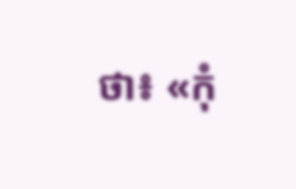ថា៖ «កុំ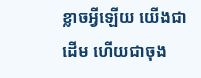ខ្លាចអ្វីឡើយ យើងជាដើម ហើយជាចុង